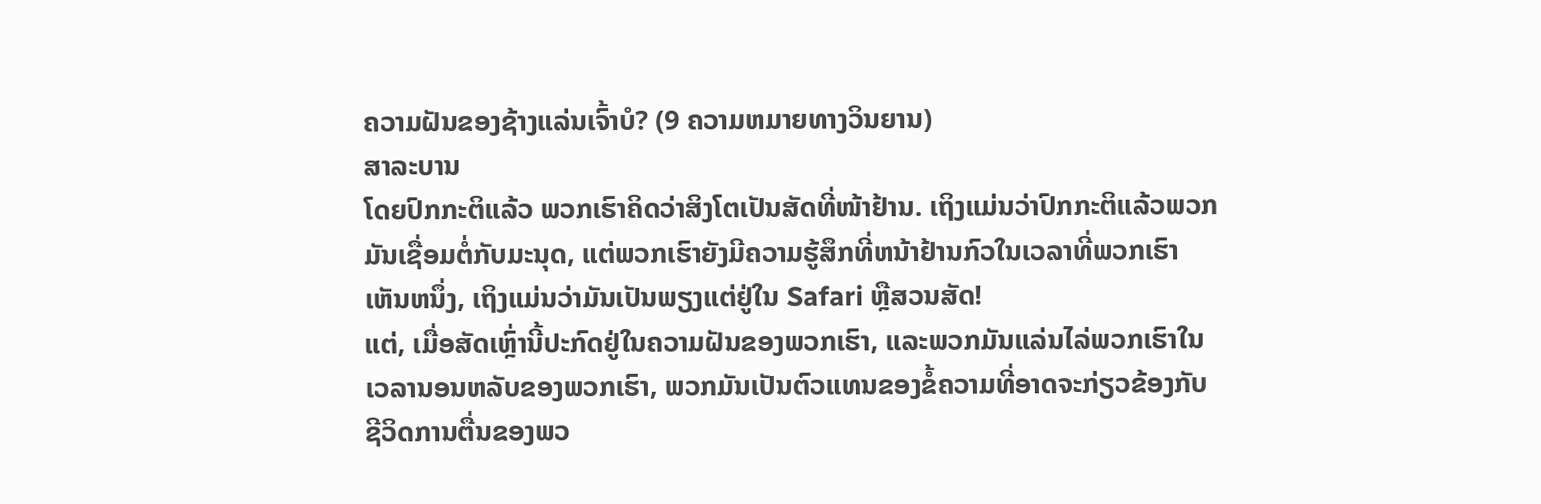ຄວາມຝັນຂອງຊ້າງແລ່ນເຈົ້າບໍ? (9 ຄວາມຫມາຍທາງວິນຍານ)
ສາລະບານ
ໂດຍປົກກະຕິແລ້ວ ພວກເຮົາຄິດວ່າສິງໂຕເປັນສັດທີ່ໜ້າຢ້ານ. ເຖິງແມ່ນວ່າປົກກະຕິແລ້ວພວກມັນເຊື່ອມຕໍ່ກັບມະນຸດ, ແຕ່ພວກເຮົາຍັງມີຄວາມຮູ້ສຶກທີ່ຫນ້າຢ້ານກົວໃນເວລາທີ່ພວກເຮົາເຫັນຫນຶ່ງ, ເຖິງແມ່ນວ່າມັນເປັນພຽງແຕ່ຢູ່ໃນ Safari ຫຼືສວນສັດ!
ແຕ່, ເມື່ອສັດເຫຼົ່ານີ້ປະກົດຢູ່ໃນຄວາມຝັນຂອງພວກເຮົາ, ແລະພວກມັນແລ່ນໄລ່ພວກເຮົາໃນເວລານອນຫລັບຂອງພວກເຮົາ, ພວກມັນເປັນຕົວແທນຂອງຂໍ້ຄວາມທີ່ອາດຈະກ່ຽວຂ້ອງກັບຊີວິດການຕື່ນຂອງພວ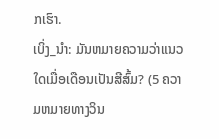ກເຮົາ.
ເບິ່ງ_ນຳ: ມັນຫມາຍຄວາມວ່າແນວໃດເມື່ອເດືອນເປັນສີສົ້ມ? (5 ຄວາມຫມາຍທາງວິນ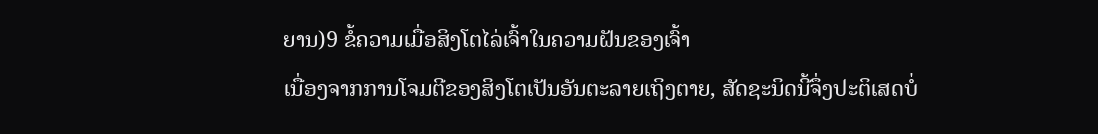ຍານ)9 ຂໍ້ຄວາມເມື່ອສິງໂຕໄລ່ເຈົ້າໃນຄວາມຝັນຂອງເຈົ້າ
ເນື່ອງຈາກການໂຈມຕີຂອງສິງໂຕເປັນອັນຕະລາຍເຖິງຕາຍ, ສັດຊະນິດນີ້ຈຶ່ງປະຕິເສດບໍ່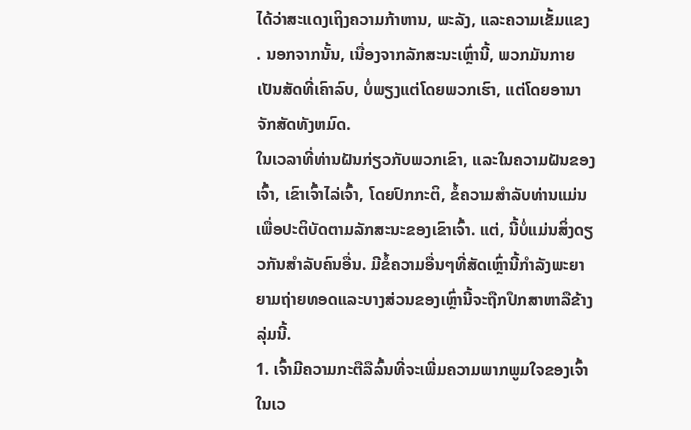ໄດ້ວ່າສະແດງເຖິງຄວາມກ້າຫານ, ພະລັງ, ແລະຄວາມເຂັ້ມແຂງ . ນອກຈາກນັ້ນ, ເນື່ອງຈາກລັກສະນະເຫຼົ່ານີ້, ພວກມັນກາຍເປັນສັດທີ່ເຄົາລົບ, ບໍ່ພຽງແຕ່ໂດຍພວກເຮົາ, ແຕ່ໂດຍອານາຈັກສັດທັງຫມົດ.
ໃນເວລາທີ່ທ່ານຝັນກ່ຽວກັບພວກເຂົາ, ແລະໃນຄວາມຝັນຂອງເຈົ້າ, ເຂົາເຈົ້າໄລ່ເຈົ້າ, ໂດຍປົກກະຕິ, ຂໍ້ຄວາມສໍາລັບທ່ານແມ່ນເພື່ອປະຕິບັດຕາມລັກສະນະຂອງເຂົາເຈົ້າ. ແຕ່, ນີ້ບໍ່ແມ່ນສິ່ງດຽວກັນສໍາລັບຄົນອື່ນ. ມີຂໍ້ຄວາມອື່ນໆທີ່ສັດເຫຼົ່ານີ້ກໍາລັງພະຍາຍາມຖ່າຍທອດແລະບາງສ່ວນຂອງເຫຼົ່ານີ້ຈະຖືກປຶກສາຫາລືຂ້າງລຸ່ມນີ້.
1. ເຈົ້າມີຄວາມກະຕືລືລົ້ນທີ່ຈະເພີ່ມຄວາມພາກພູມໃຈຂອງເຈົ້າ
ໃນເວ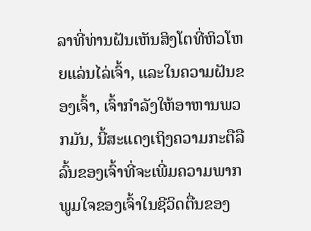ລາທີ່ທ່ານຝັນເຫັນສິງໂຕທີ່ຫິວໂຫຍແລ່ນໄລ່ເຈົ້າ, ແລະໃນຄວາມຝັນຂອງເຈົ້າ, ເຈົ້າກໍາລັງໃຫ້ອາຫານພວກມັນ, ນີ້ສະແດງເຖິງຄວາມກະຕືລືລົ້ນຂອງເຈົ້າທີ່ຈະເພີ່ມຄວາມພາກພູມໃຈຂອງເຈົ້າໃນຊີວິດຕື່ນຂອງ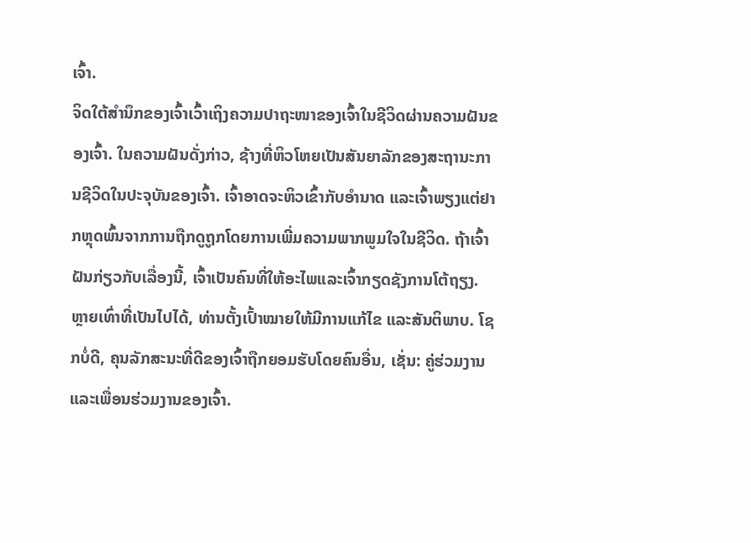ເຈົ້າ.
ຈິດໃຕ້ສຳນຶກຂອງເຈົ້າເວົ້າເຖິງຄວາມປາຖະໜາຂອງເຈົ້າໃນຊີວິດຜ່ານຄວາມຝັນຂອງເຈົ້າ. ໃນຄວາມຝັນດັ່ງກ່າວ, ຊ້າງທີ່ຫິວໂຫຍເປັນສັນຍາລັກຂອງສະຖານະການຊີວິດໃນປະຈຸບັນຂອງເຈົ້າ. ເຈົ້າອາດຈະຫິວເຂົ້າກັບອຳນາດ ແລະເຈົ້າພຽງແຕ່ຢາກຫຼຸດພົ້ນຈາກການຖືກດູຖູກໂດຍການເພີ່ມຄວາມພາກພູມໃຈໃນຊີວິດ. ຖ້າເຈົ້າຝັນກ່ຽວກັບເລື່ອງນີ້, ເຈົ້າເປັນຄົນທີ່ໃຫ້ອະໄພແລະເຈົ້າກຽດຊັງການໂຕ້ຖຽງ.
ຫຼາຍເທົ່າທີ່ເປັນໄປໄດ້, ທ່ານຕັ້ງເປົ້າໝາຍໃຫ້ມີການແກ້ໄຂ ແລະສັນຕິພາບ. ໂຊກບໍ່ດີ, ຄຸນລັກສະນະທີ່ດີຂອງເຈົ້າຖືກຍອມຮັບໂດຍຄົນອື່ນ, ເຊັ່ນ: ຄູ່ຮ່ວມງານແລະເພື່ອນຮ່ວມງານຂອງເຈົ້າ.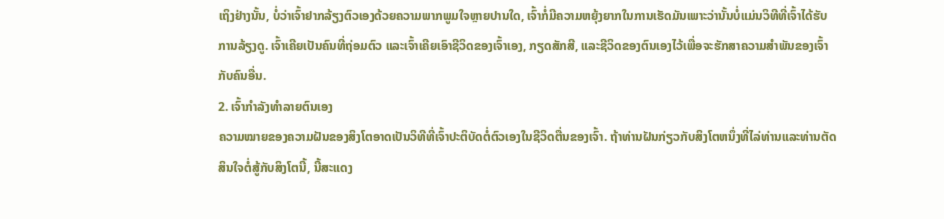ເຖິງຢ່າງນັ້ນ, ບໍ່ວ່າເຈົ້າຢາກລ້ຽງຕົວເອງດ້ວຍຄວາມພາກພູມໃຈຫຼາຍປານໃດ, ເຈົ້າກໍ່ມີຄວາມຫຍຸ້ງຍາກໃນການເຮັດມັນເພາະວ່ານັ້ນບໍ່ແມ່ນວິທີທີ່ເຈົ້າໄດ້ຮັບການລ້ຽງດູ. ເຈົ້າເຄີຍເປັນຄົນທີ່ຖ່ອມຕົວ ແລະເຈົ້າເຄີຍເອົາຊີວິດຂອງເຈົ້າເອງ, ກຽດສັກສີ, ແລະຊີວິດຂອງຕົນເອງໄວ້ເພື່ອຈະຮັກສາຄວາມສຳພັນຂອງເຈົ້າກັບຄົນອື່ນ.
2. ເຈົ້າກໍາລັງທໍາລາຍຕົນເອງ
ຄວາມໝາຍຂອງຄວາມຝັນຂອງສິງໂຕອາດເປັນວິທີທີ່ເຈົ້າປະຕິບັດຕໍ່ຕົວເອງໃນຊີວິດຕື່ນຂອງເຈົ້າ. ຖ້າທ່ານຝັນກ່ຽວກັບສິງໂຕຫນຶ່ງທີ່ໄລ່ທ່ານແລະທ່ານຕັດສິນໃຈຕໍ່ສູ້ກັບສິງໂຕນີ້, ນີ້ສະແດງ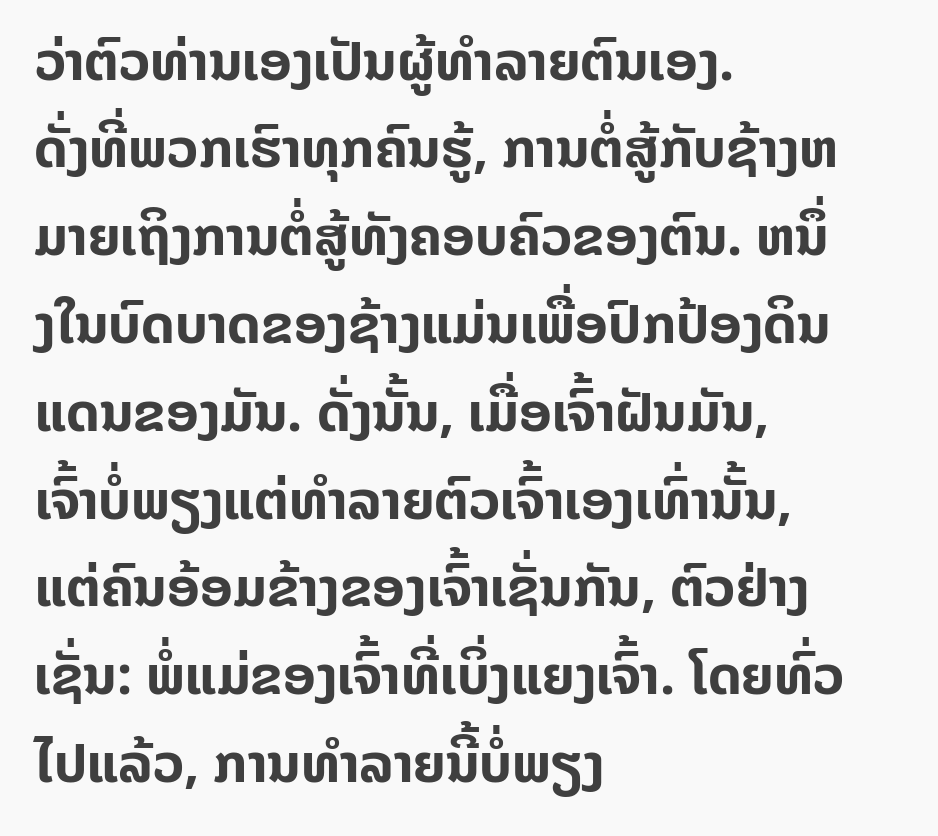ວ່າຕົວທ່ານເອງເປັນຜູ້ທໍາລາຍຕົນເອງ.
ດັ່ງທີ່ພວກເຮົາທຸກຄົນຮູ້, ການຕໍ່ສູ້ກັບຊ້າງຫມາຍເຖິງການຕໍ່ສູ້ທັງຄອບຄົວຂອງຕົນ. ຫນຶ່ງໃນບົດບາດຂອງຊ້າງແມ່ນເພື່ອປົກປ້ອງດິນແດນຂອງມັນ. ດັ່ງນັ້ນ, ເມື່ອເຈົ້າຝັນມັນ, ເຈົ້າບໍ່ພຽງແຕ່ທໍາລາຍຕົວເຈົ້າເອງເທົ່ານັ້ນ, ແຕ່ຄົນອ້ອມຂ້າງຂອງເຈົ້າເຊັ່ນກັນ, ຕົວຢ່າງເຊັ່ນ: ພໍ່ແມ່ຂອງເຈົ້າທີ່ເບິ່ງແຍງເຈົ້າ. ໂດຍທົ່ວໄປແລ້ວ, ການທໍາລາຍນີ້ບໍ່ພຽງ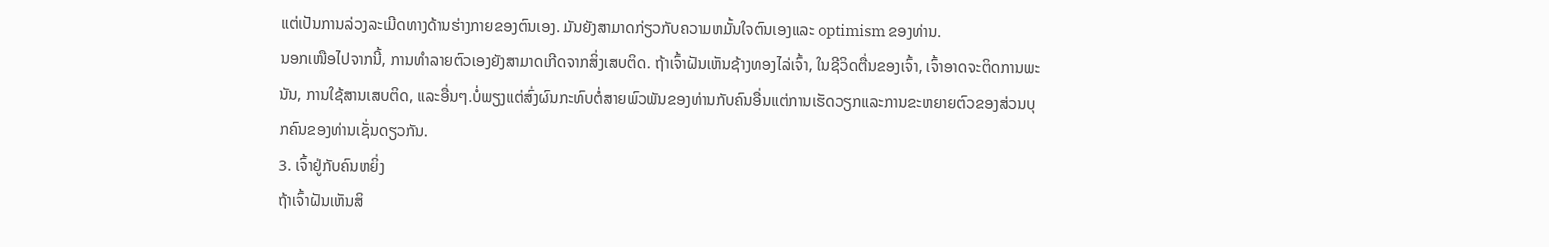ແຕ່ເປັນການລ່ວງລະເມີດທາງດ້ານຮ່າງກາຍຂອງຕົນເອງ. ມັນຍັງສາມາດກ່ຽວກັບຄວາມຫມັ້ນໃຈຕົນເອງແລະ optimism ຂອງທ່ານ.
ນອກເໜືອໄປຈາກນີ້, ການທຳລາຍຕົວເອງຍັງສາມາດເກີດຈາກສິ່ງເສບຕິດ. ຖ້າເຈົ້າຝັນເຫັນຊ້າງທອງໄລ່ເຈົ້າ, ໃນຊີວິດຕື່ນຂອງເຈົ້າ, ເຈົ້າອາດຈະຕິດການພະນັນ, ການໃຊ້ສານເສບຕິດ, ແລະອື່ນໆ.ບໍ່ພຽງແຕ່ສົ່ງຜົນກະທົບຕໍ່ສາຍພົວພັນຂອງທ່ານກັບຄົນອື່ນແຕ່ການເຮັດວຽກແລະການຂະຫຍາຍຕົວຂອງສ່ວນບຸກຄົນຂອງທ່ານເຊັ່ນດຽວກັນ.
3. ເຈົ້າຢູ່ກັບຄົນຫຍິ່ງ
ຖ້າເຈົ້າຝັນເຫັນສິ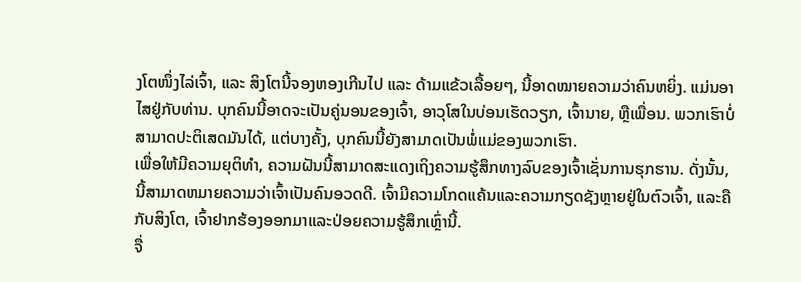ງໂຕໜຶ່ງໄລ່ເຈົ້າ, ແລະ ສິງໂຕນີ້ຈອງຫອງເກີນໄປ ແລະ ດ້າມແຂ້ວເລື້ອຍໆ, ນີ້ອາດໝາຍຄວາມວ່າຄົນຫຍິ່ງ. ແມ່ນອາໄສຢູ່ກັບທ່ານ. ບຸກຄົນນີ້ອາດຈະເປັນຄູ່ນອນຂອງເຈົ້າ, ອາວຸໂສໃນບ່ອນເຮັດວຽກ, ເຈົ້ານາຍ, ຫຼືເພື່ອນ. ພວກເຮົາບໍ່ສາມາດປະຕິເສດມັນໄດ້, ແຕ່ບາງຄັ້ງ, ບຸກຄົນນີ້ຍັງສາມາດເປັນພໍ່ແມ່ຂອງພວກເຮົາ.
ເພື່ອໃຫ້ມີຄວາມຍຸຕິທໍາ, ຄວາມຝັນນີ້ສາມາດສະແດງເຖິງຄວາມຮູ້ສຶກທາງລົບຂອງເຈົ້າເຊັ່ນການຮຸກຮານ. ດັ່ງນັ້ນ, ນີ້ສາມາດຫມາຍຄວາມວ່າເຈົ້າເປັນຄົນອວດດີ. ເຈົ້າມີຄວາມໂກດແຄ້ນແລະຄວາມກຽດຊັງຫຼາຍຢູ່ໃນຕົວເຈົ້າ, ແລະຄືກັບສິງໂຕ, ເຈົ້າຢາກຮ້ອງອອກມາແລະປ່ອຍຄວາມຮູ້ສຶກເຫຼົ່ານີ້.
ຈື່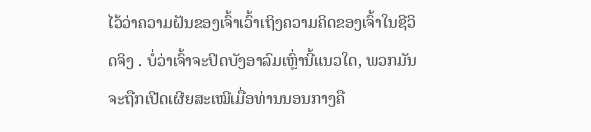ໄວ້ວ່າຄວາມຝັນຂອງເຈົ້າເວົ້າເຖິງຄວາມຄິດຂອງເຈົ້າໃນຊີວິດຈິງ . ບໍ່ວ່າເຈົ້າຈະປິດບັງອາລົມເຫຼົ່ານີ້ແນວໃດ, ພວກມັນຈະຖືກເປີດເຜີຍສະເໝີເມື່ອທ່ານນອນກາງຄື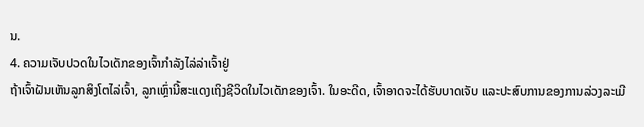ນ.
4. ຄວາມເຈັບປວດໃນໄວເດັກຂອງເຈົ້າກຳລັງໄລ່ລ່າເຈົ້າຢູ່
ຖ້າເຈົ້າຝັນເຫັນລູກສິງໂຕໄລ່ເຈົ້າ, ລູກເຫຼົ່ານີ້ສະແດງເຖິງຊີວິດໃນໄວເດັກຂອງເຈົ້າ. ໃນອະດີດ, ເຈົ້າອາດຈະໄດ້ຮັບບາດເຈັບ ແລະປະສົບການຂອງການລ່ວງລະເມີ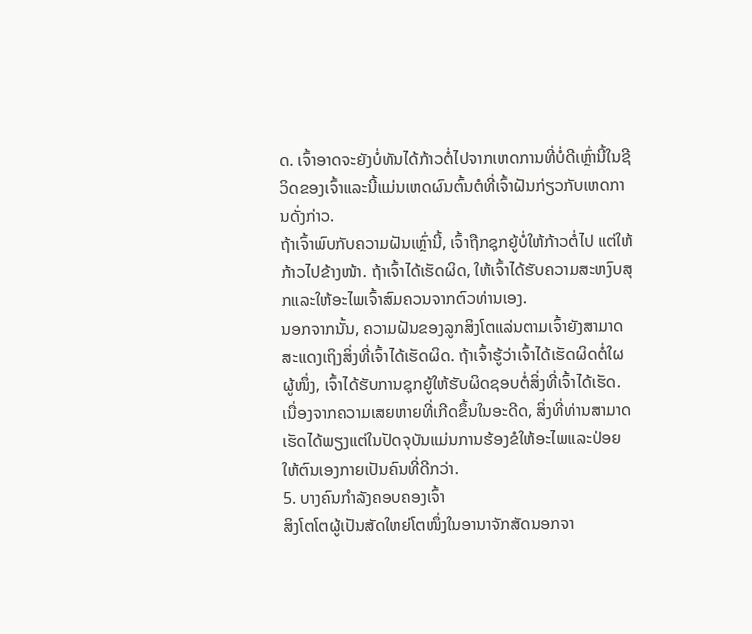ດ. ເຈົ້າອາດຈະຍັງບໍ່ທັນໄດ້ກ້າວຕໍ່ໄປຈາກເຫດການທີ່ບໍ່ດີເຫຼົ່ານີ້ໃນຊີວິດຂອງເຈົ້າແລະນີ້ແມ່ນເຫດຜົນຕົ້ນຕໍທີ່ເຈົ້າຝັນກ່ຽວກັບເຫດການດັ່ງກ່າວ.
ຖ້າເຈົ້າພົບກັບຄວາມຝັນເຫຼົ່ານີ້, ເຈົ້າຖືກຊຸກຍູ້ບໍ່ໃຫ້ກ້າວຕໍ່ໄປ ແຕ່ໃຫ້ກ້າວໄປຂ້າງໜ້າ. ຖ້າເຈົ້າໄດ້ເຮັດຜິດ, ໃຫ້ເຈົ້າໄດ້ຮັບຄວາມສະຫງົບສຸກແລະໃຫ້ອະໄພເຈົ້າສົມຄວນຈາກຕົວທ່ານເອງ.
ນອກຈາກນັ້ນ, ຄວາມຝັນຂອງລູກສິງໂຕແລ່ນຕາມເຈົ້າຍັງສາມາດສະແດງເຖິງສິ່ງທີ່ເຈົ້າໄດ້ເຮັດຜິດ. ຖ້າເຈົ້າຮູ້ວ່າເຈົ້າໄດ້ເຮັດຜິດຕໍ່ໃຜຜູ້ໜຶ່ງ, ເຈົ້າໄດ້ຮັບການຊຸກຍູ້ໃຫ້ຮັບຜິດຊອບຕໍ່ສິ່ງທີ່ເຈົ້າໄດ້ເຮັດ. ເນື່ອງຈາກຄວາມເສຍຫາຍທີ່ເກີດຂຶ້ນໃນອະດີດ, ສິ່ງທີ່ທ່ານສາມາດເຮັດໄດ້ພຽງແຕ່ໃນປັດຈຸບັນແມ່ນການຮ້ອງຂໍໃຫ້ອະໄພແລະປ່ອຍໃຫ້ຕົນເອງກາຍເປັນຄົນທີ່ດີກວ່າ.
5. ບາງຄົນກຳລັງຄອບຄອງເຈົ້າ
ສິງໂຕໂຕຜູ້ເປັນສັດໃຫຍ່ໂຕໜຶ່ງໃນອານາຈັກສັດນອກຈາ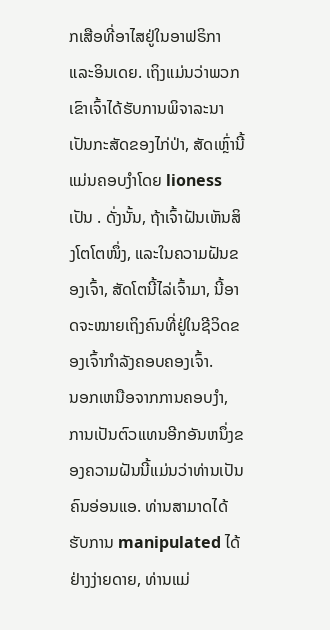ກເສືອທີ່ອາໄສຢູ່ໃນອາຟຣິກາ ແລະອິນເດຍ. ເຖິງແມ່ນວ່າພວກເຂົາເຈົ້າໄດ້ຮັບການພິຈາລະນາເປັນກະສັດຂອງໄກ່ປ່າ, ສັດເຫຼົ່ານີ້ແມ່ນຄອບງໍາໂດຍ lioness ເປັນ . ດັ່ງນັ້ນ, ຖ້າເຈົ້າຝັນເຫັນສິງໂຕໂຕໜຶ່ງ, ແລະໃນຄວາມຝັນຂອງເຈົ້າ, ສັດໂຕນີ້ໄລ່ເຈົ້າມາ, ນີ້ອາດຈະໝາຍເຖິງຄົນທີ່ຢູ່ໃນຊີວິດຂອງເຈົ້າກຳລັງຄອບຄອງເຈົ້າ.
ນອກເຫນືອຈາກການຄອບງໍາ, ການເປັນຕົວແທນອີກອັນຫນຶ່ງຂອງຄວາມຝັນນີ້ແມ່ນວ່າທ່ານເປັນຄົນອ່ອນແອ. ທ່ານສາມາດໄດ້ຮັບການ manipulated ໄດ້ຢ່າງງ່າຍດາຍ, ທ່ານແມ່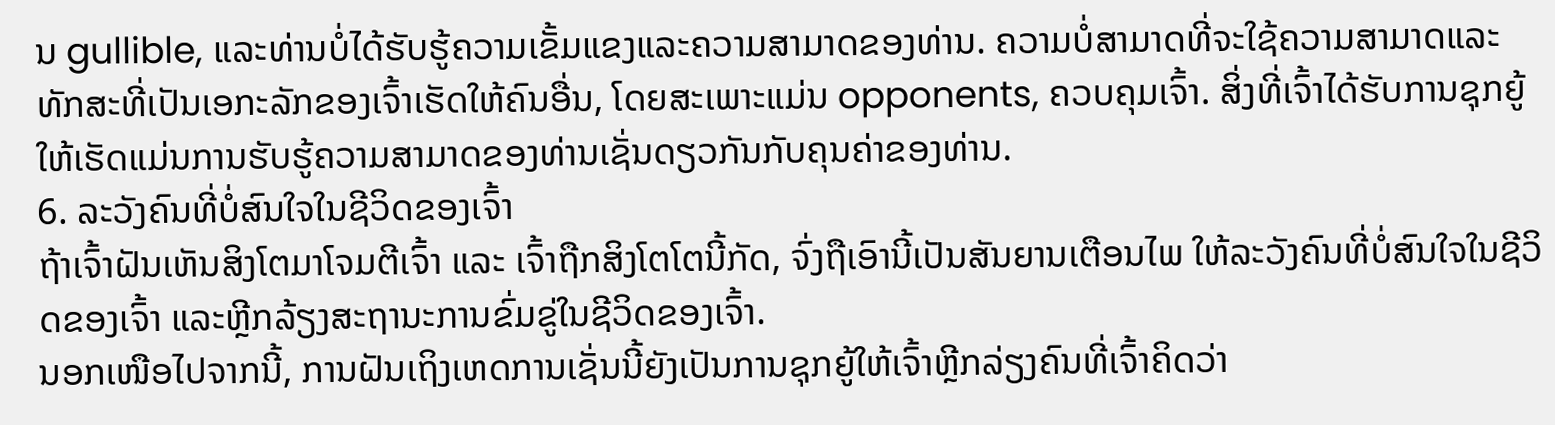ນ gullible, ແລະທ່ານບໍ່ໄດ້ຮັບຮູ້ຄວາມເຂັ້ມແຂງແລະຄວາມສາມາດຂອງທ່ານ. ຄວາມບໍ່ສາມາດທີ່ຈະໃຊ້ຄວາມສາມາດແລະທັກສະທີ່ເປັນເອກະລັກຂອງເຈົ້າເຮັດໃຫ້ຄົນອື່ນ, ໂດຍສະເພາະແມ່ນ opponents, ຄວບຄຸມເຈົ້າ. ສິ່ງທີ່ເຈົ້າໄດ້ຮັບການຊຸກຍູ້ໃຫ້ເຮັດແມ່ນການຮັບຮູ້ຄວາມສາມາດຂອງທ່ານເຊັ່ນດຽວກັນກັບຄຸນຄ່າຂອງທ່ານ.
6. ລະວັງຄົນທີ່ບໍ່ສົນໃຈໃນຊີວິດຂອງເຈົ້າ
ຖ້າເຈົ້າຝັນເຫັນສິງໂຕມາໂຈມຕີເຈົ້າ ແລະ ເຈົ້າຖືກສິງໂຕໂຕນີ້ກັດ, ຈົ່ງຖືເອົານີ້ເປັນສັນຍານເຕືອນໄພ ໃຫ້ລະວັງຄົນທີ່ບໍ່ສົນໃຈໃນຊີວິດຂອງເຈົ້າ ແລະຫຼີກລ້ຽງສະຖານະການຂົ່ມຂູ່ໃນຊີວິດຂອງເຈົ້າ.
ນອກເໜືອໄປຈາກນີ້, ການຝັນເຖິງເຫດການເຊັ່ນນີ້ຍັງເປັນການຊຸກຍູ້ໃຫ້ເຈົ້າຫຼີກລ່ຽງຄົນທີ່ເຈົ້າຄິດວ່າ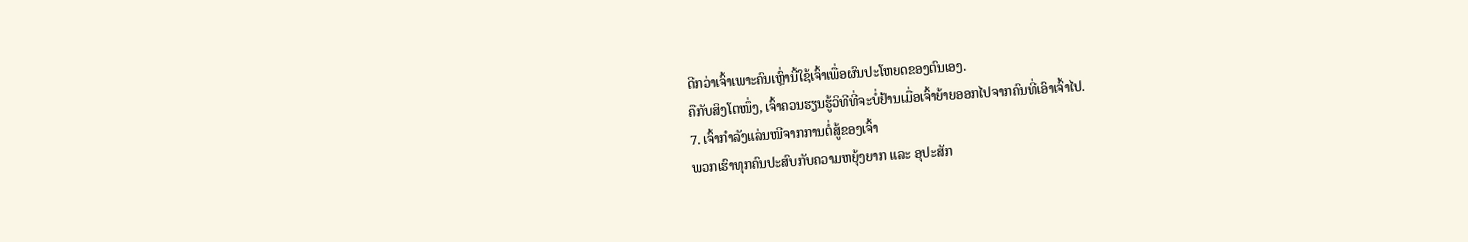ດີກວ່າເຈົ້າເພາະຄົນເຫຼົ່ານີ້ໃຊ້ເຈົ້າເພື່ອຜົນປະໂຫຍດຂອງຕົນເອງ.
ຄືກັບສິງໂຕໜຶ່ງ, ເຈົ້າຄວນຮຽນຮູ້ວິທີທີ່ຈະບໍ່ຢ້ານເມື່ອເຈົ້າຍ້າຍອອກໄປຈາກຄົນທີ່ເອົາເຈົ້າໄປ.
7. ເຈົ້າກຳລັງແລ່ນໜີຈາກການຕໍ່ສູ້ຂອງເຈົ້າ
ພວກເຮົາທຸກຄົນປະສົບກັບຄວາມຫຍຸ້ງຍາກ ແລະ ອຸປະສັກ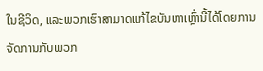ໃນຊີວິດ, ແລະພວກເຮົາສາມາດແກ້ໄຂບັນຫາເຫຼົ່ານີ້ໄດ້ໂດຍການຈັດການກັບພວກ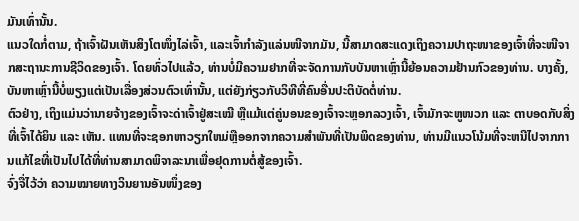ມັນເທົ່ານັ້ນ.
ແນວໃດກໍ່ຕາມ, ຖ້າເຈົ້າຝັນເຫັນສິງໂຕໜຶ່ງໄລ່ເຈົ້າ, ແລະເຈົ້າກຳລັງແລ່ນໜີຈາກມັນ, ນີ້ສາມາດສະແດງເຖິງຄວາມປາຖະໜາຂອງເຈົ້າທີ່ຈະໜີຈາກສະຖານະການຊີວິດຂອງເຈົ້າ. ໂດຍທົ່ວໄປແລ້ວ, ທ່ານບໍ່ມີຄວາມຢາກທີ່ຈະຈັດການກັບບັນຫາເຫຼົ່ານີ້ຍ້ອນຄວາມຢ້ານກົວຂອງທ່ານ. ບາງຄັ້ງ, ບັນຫາເຫຼົ່ານີ້ບໍ່ພຽງແຕ່ເປັນເລື່ອງສ່ວນຕົວເທົ່ານັ້ນ, ແຕ່ຍັງກ່ຽວກັບວິທີທີ່ຄົນອື່ນປະຕິບັດຕໍ່ທ່ານ.
ຕົວຢ່າງ, ເຖິງແມ່ນວ່ານາຍຈ້າງຂອງເຈົ້າຈະດ່າເຈົ້າຢູ່ສະເໝີ ຫຼືແມ້ແຕ່ຄູ່ນອນຂອງເຈົ້າຈະຫຼອກລວງເຈົ້າ, ເຈົ້າມັກຈະຫູໜວກ ແລະ ຕາບອດກັບສິ່ງທີ່ເຈົ້າໄດ້ຍິນ ແລະ ເຫັນ. ແທນທີ່ຈະຊອກຫາວຽກໃຫມ່ຫຼືອອກຈາກຄວາມສໍາພັນທີ່ເປັນພິດຂອງທ່ານ, ທ່ານມີແນວໂນ້ມທີ່ຈະຫນີໄປຈາກການແກ້ໄຂທີ່ເປັນໄປໄດ້ທີ່ທ່ານສາມາດພິຈາລະນາເພື່ອຢຸດການຕໍ່ສູ້ຂອງເຈົ້າ.
ຈົ່ງຈື່ໄວ້ວ່າ ຄວາມໝາຍທາງວິນຍານອັນໜຶ່ງຂອງ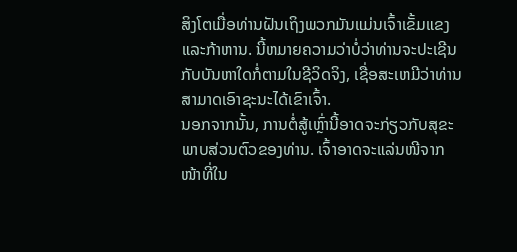ສິງໂຕເມື່ອທ່ານຝັນເຖິງພວກມັນແມ່ນເຈົ້າເຂັ້ມແຂງ ແລະກ້າຫານ. ນີ້ຫມາຍຄວາມວ່າບໍ່ວ່າທ່ານຈະປະເຊີນກັບບັນຫາໃດກໍ່ຕາມໃນຊີວິດຈິງ, ເຊື່ອສະເຫມີວ່າທ່ານສາມາດເອົາຊະນະໄດ້ເຂົາເຈົ້າ.
ນອກຈາກນັ້ນ, ການຕໍ່ສູ້ເຫຼົ່ານີ້ອາດຈະກ່ຽວກັບສຸຂະພາບສ່ວນຕົວຂອງທ່ານ. ເຈົ້າອາດຈະແລ່ນໜີຈາກໜ້າທີ່ໃນ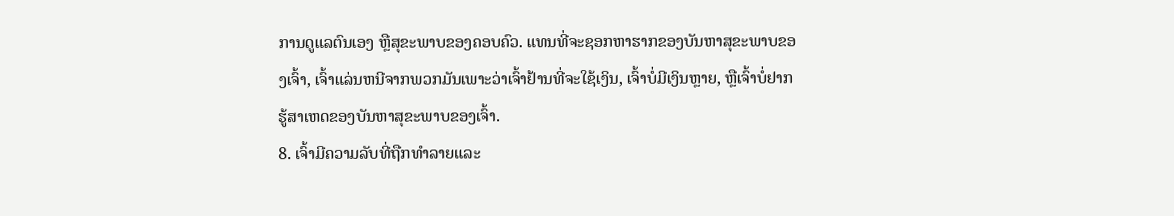ການດູແລຕົນເອງ ຫຼືສຸຂະພາບຂອງຄອບຄົວ. ແທນທີ່ຈະຊອກຫາຮາກຂອງບັນຫາສຸຂະພາບຂອງເຈົ້າ, ເຈົ້າແລ່ນຫນີຈາກພວກມັນເພາະວ່າເຈົ້າຢ້ານທີ່ຈະໃຊ້ເງິນ, ເຈົ້າບໍ່ມີເງິນຫຼາຍ, ຫຼືເຈົ້າບໍ່ຢາກຮູ້ສາເຫດຂອງບັນຫາສຸຂະພາບຂອງເຈົ້າ.
8. ເຈົ້າມີຄວາມລັບທີ່ຖືກທໍາລາຍແລະ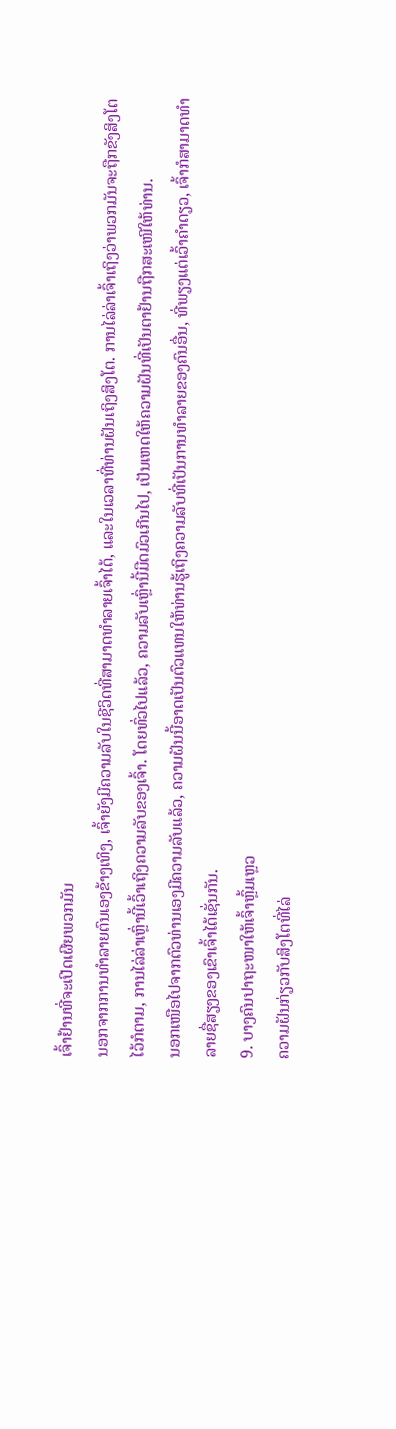ເຈົ້າຢ້ານທີ່ຈະເປີດເຜີຍພວກມັນ
ນອກຈາກການທໍາລາຍຕົນເອງຂ້າງເທິງ, ເຈົ້າຍັງມີຄວາມລັບໃນຊີວິດທີ່ສາມາດທໍາລາຍເຈົ້າໄດ້, ແລະໃນເວລາທີ່ທ່ານຝັນເຖິງສິງໂຕ. ການໄລ່ລ່າເຈົ້າເຖິງວ່າພວກມັນຈະຖືກຂັງສິງໂຕໄວ້ກໍຕາມ, ການໄລ່ລ່າເຫຼົ່ານີ້ເວົ້າເຖິງຄວາມລັບຂອງເຈົ້າ. ໂດຍທົ່ວໄປແລ້ວ, ຄວາມລັບເຫຼົ່ານີ້ມືດມົວເກີນໄປ, ເປັນເຫດໃຫ້ຄວາມຝັນທີ່ເປັນຕາຢ້ານຖືກສະເໜີໃຫ້ທ່ານ.
ນອກເໜືອໄປຈາກຕົວທ່ານເອງມີຄວາມລັບແລ້ວ, ຄວາມຝັນນີ້ອາດເປັນຕົວແທນໃຫ້ທ່ານຮູ້ເຖິງຄວາມລັບທີ່ເປັນການທຳລາຍຂອງຄົນອື່ນ, ທີ່ພຽງແຕ່ເວົ້າຄຳດຽວ, ເຈົ້າກໍສາມາດທຳລາຍຊື່ສຽງຂອງເຂົາເຈົ້າໄດ້ເຊັ່ນກັນ.
9. ບາງຄົນປາຖະໜາໃຫ້ເຈົ້າຫຼົ້ມເຫຼວ
ຄວາມຝັນກ່ຽວກັບສິງໂຕທີ່ໄລ່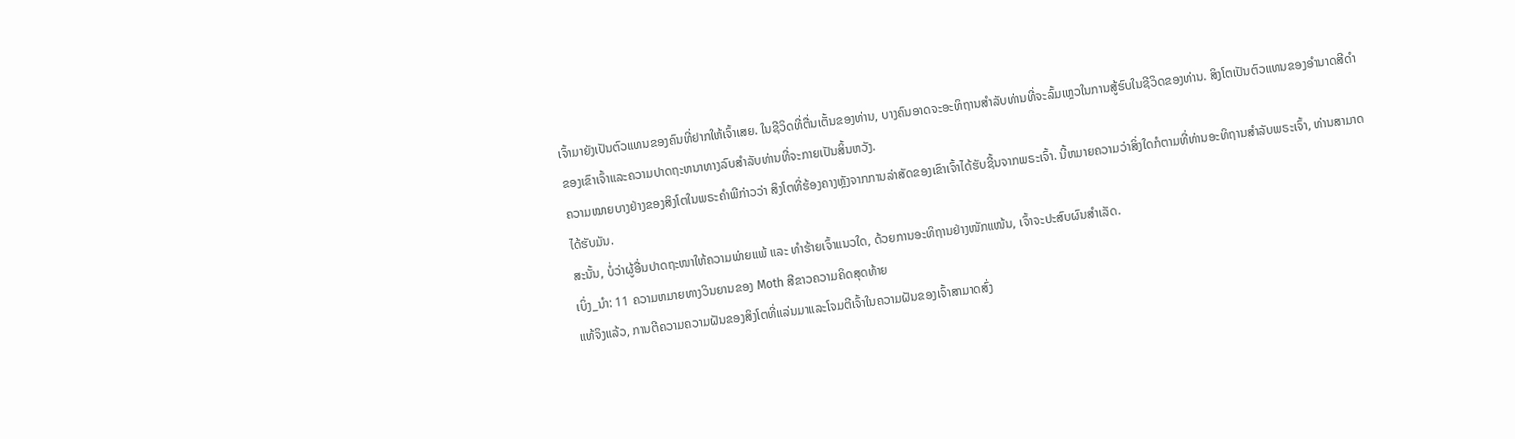ເຈົ້າມາຍັງເປັນຕົວແທນຂອງຄົນທີ່ຢາກໃຫ້ເຈົ້າເສຍ. ໃນຊີວິດທີ່ຕື່ນເຕັ້ນຂອງທ່ານ, ບາງຄົນອາດຈະອະທິຖານສໍາລັບທ່ານທີ່ຈະລົ້ມເຫຼວໃນການສູ້ຮົບໃນຊີວິດຂອງທ່ານ. ສິງໂຕເປັນຕົວແທນຂອງອໍານາດສີດໍາຂອງເຂົາເຈົ້າແລະຄວາມປາດຖະຫນາທາງລົບສໍາລັບທ່ານທີ່ຈະກາຍເປັນສິ້ນຫວັງ.
ຄວາມໝາຍບາງຢ່າງຂອງສິງໂຕໃນພຣະຄຳພີກ່າວວ່າ ສິງໂຕທີ່ຮ້ອງຄາງຫຼັງຈາກການລ່າສັດຂອງເຂົາເຈົ້າໄດ້ຮັບຊີ້ນຈາກພຣະເຈົ້າ. ນີ້ຫມາຍຄວາມວ່າສິ່ງໃດກໍຕາມທີ່ທ່ານອະທິຖານສໍາລັບພຣະເຈົ້າ, ທ່ານສາມາດໄດ້ຮັບມັນ.
ສະນັ້ນ, ບໍ່ວ່າຜູ້ອື່ນປາດຖະໜາໃຫ້ຄວາມພ່າຍແພ້ ແລະ ທຳຮ້າຍເຈົ້າແນວໃດ, ດ້ວຍການອະທິຖານຢ່າງໜັກແໜ້ນ, ເຈົ້າຈະປະສົບຜົນສໍາເລັດ.
ເບິ່ງ_ນຳ: 11 ຄວາມຫມາຍທາງວິນຍານຂອງ Moth ສີຂາວຄວາມຄິດສຸດທ້າຍ
ແທ້ຈິງແລ້ວ, ການຕີຄວາມຄວາມຝັນຂອງສິງໂຕທີ່ແລ່ນມາແລະໂຈມຕີເຈົ້າໃນຄວາມຝັນຂອງເຈົ້າສາມາດສົ່ງ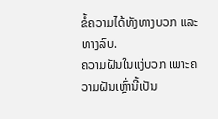ຂໍ້ຄວາມໄດ້ທັງທາງບວກ ແລະທາງລົບ.
ຄວາມຝັນໃນແງ່ບວກ ເພາະຄວາມຝັນເຫຼົ່ານີ້ເປັນ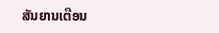ສັນຍານເຕືອນ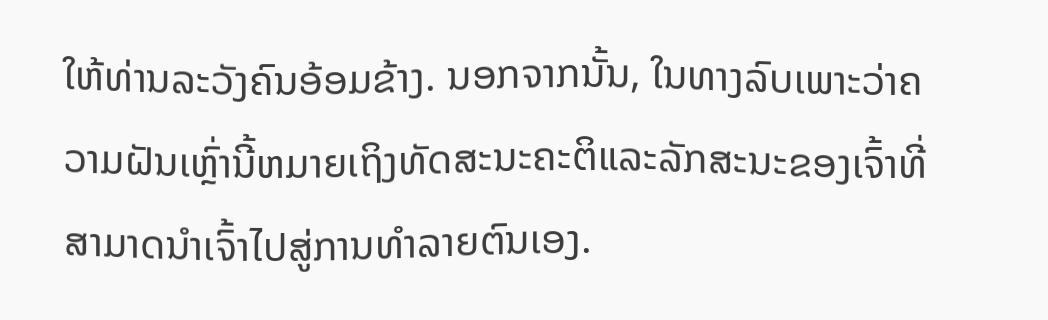ໃຫ້ທ່ານລະວັງຄົນອ້ອມຂ້າງ. ນອກຈາກນັ້ນ, ໃນທາງລົບເພາະວ່າຄວາມຝັນເຫຼົ່ານີ້ຫມາຍເຖິງທັດສະນະຄະຕິແລະລັກສະນະຂອງເຈົ້າທີ່ສາມາດນໍາເຈົ້າໄປສູ່ການທໍາລາຍຕົນເອງ.